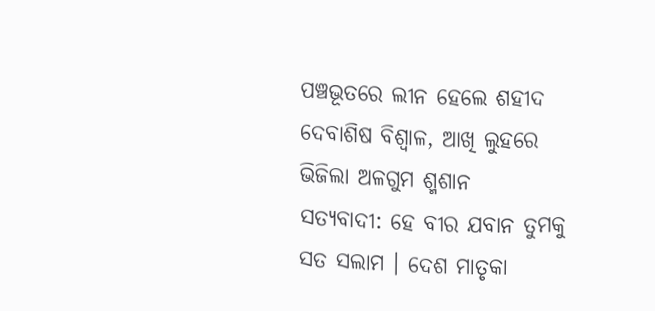ପଞ୍ଚଭୂତରେ ଲୀନ ହେଲେ ଶହୀଦ ଦେବାଶିଷ ବିଶ୍ୱାଳ, ଆଖି ଲୁହରେ ଭିଜିଲା ଅଳଗୁମ ଶ୍ମଶାନ
ସତ୍ୟବାଦୀ: ହେ ବୀର ଯବାନ ତୁମକୁ ସତ ସଲାମ । ଦେଶ ମାତୃକା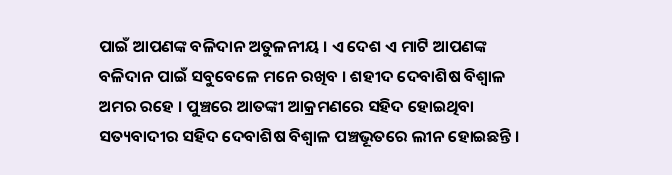ପାଇଁ ଆପଣଙ୍କ ବଳିଦାନ ଅତୁଳନୀୟ । ଏ ଦେଶ ଏ ମାଟି ଆପଣଙ୍କ ବଳିଦାନ ପାଇଁ ସବୁବେଳେ ମନେ ରଖିବ । ଶହୀଦ ଦେବାଶିଷ ବିଶ୍ୱାଳ ଅମର ରହେ । ପୁଞ୍ଚରେ ଆତଙ୍କୀ ଆକ୍ରମଣରେ ସହିଦ ହୋଇଥିବା ସତ୍ୟବାଦୀର ସହିଦ ଦେବାଶିଷ ବିଶ୍ୱାଳ ପଞ୍ଚଭୂତରେ ଲୀନ ହୋଇଛନ୍ତି ।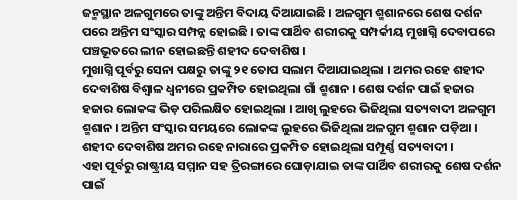ଜନ୍ମସ୍ଥାନ ଅଳଗୁମରେ ତାଙ୍କୁ ଅନ୍ତିମ ବିଦାୟ ଦିଆଯାଇଛି । ଅଳଗୁମ ଶ୍ମଶାନରେ ଶେଷ ଦର୍ଶନ ପରେ ଅନ୍ତିମ ସଂସ୍କାର ସମ୍ପନ୍ନ ହୋଇଛି । ତାଙ୍କ ପାର୍ଥିବ ଶରୀରକୁ ସମ୍ପର୍କୀୟ ମୁଖାଗ୍ନି ଦେବାପରେ ପଞ୍ଚଭୂତରେ ଲୀନ ହୋଇଛନ୍ତି ଶହୀଦ ଦେବାଶିଷ ।
ମୁଖାଗ୍ନି ପୂର୍ବରୁ ସେନା ପକ୍ଷରୁ ତାଙ୍କୁ ୨୧ ତୋପ ସଲାମ ଦିଆଯାଇଥିଲା । ଅମର ରହେ ଶହୀଦ ଦେବାଶିଷ ବିଶ୍ୱାଳ ଧ୍ୱନୀରେ ପ୍ରକମ୍ପିତ ହୋଇଥିଲା ଗାଁ ଶ୍ମଶାନ । ଶେଷ ଦର୍ଶନ ପାଇଁ ହଜାର ହଜାର ଲୋକଙ୍କ ଭିଡ଼ ପରିଲକ୍ଷିତ ହୋଇଥିଲା । ଆଖି ଲୁହରେ ଭିଜିଥିଲା ସତ୍ୟବାଦୀ ଅଳଗୁମ ଶ୍ମଶାନ । ଅନ୍ତିମ ସଂସ୍କାର ସମୟରେ ଲୋକଙ୍କ ଲୁହରେ ଭିଜିଥିଲା ଅଳଗୁମ ଶ୍ମଶାନ ପଡ଼ିଆ । ଶହୀଦ ଦେବାଶିଷ ଅମର ରହେ ନାରାରେ ପ୍ରକମ୍ପିତ ହୋଇଥିଲା ସମ୍ପୂର୍ଣ୍ଣ ସତ୍ୟବାଦୀ ।
ଏହା ପୂର୍ବରୁ ରାଷ୍ଟ୍ରୀୟ ସମ୍ମାନ ସହ ତ୍ରିରଙ୍ଗାରେ ଘୋଡ଼ାଯାଇ ତାଙ୍କ ପାର୍ଥିବ ଶରୀରକୁ ଶେଷ ଦର୍ଶନ ପାଇଁ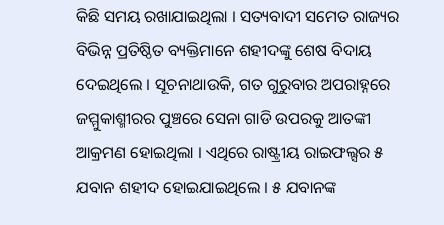କିଛି ସମୟ ରଖାଯାଇଥିଲା । ସତ୍ୟବାଦୀ ସମେତ ରାଜ୍ୟର ବିଭିନ୍ନ ପ୍ରତିଷ୍ଠିତ ବ୍ୟକ୍ତିମାନେ ଶହୀଦଙ୍କୁ ଶେଷ ବିଦାୟ ଦେଇଥିଲେ । ସୂଚନାଥାଉକି, ଗତ ଗୁରୁବାର ଅପରାହ୍ନରେ ଜମ୍ମୁକାଶ୍ମୀରର ପୁଞ୍ଚରେ ସେନା ଗାଡି ଉପରକୁ ଆତଙ୍କୀ ଆକ୍ରମଣ ହୋଇଥିଲା । ଏଥିରେ ରାଷ୍ଟ୍ରୀୟ ରାଇଫଲ୍ସର ୫ ଯବାନ ଶହୀଦ ହୋଇଯାଇଥିଲେ । ୫ ଯବାନଙ୍କ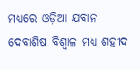ମଧ୍ୟରେ ଓଡ଼ିଆ ଯବାନ ଦେବାଶିଷ ବିଶ୍ୱାଳ ମଧ୍ୟ ଶହୀଦ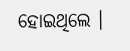ହୋଇଥିଲେ ।